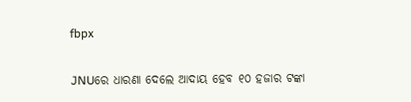fbpx

JNUରେ ଧାରଣା ଦେଲେ ଆଦାୟ ହେବ ୧୦ ହଜାର ଟଙ୍କା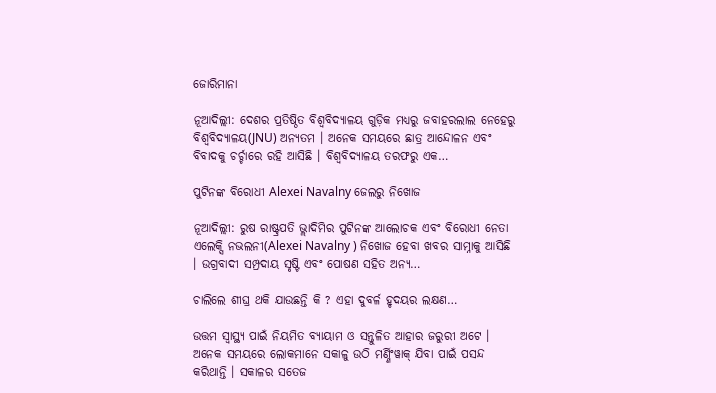ଜୋରିମାନା

ନୂଆଦିଲ୍ଲୀ: ଦେଶର ପ୍ରତିଷ୍ଠିତ ବିଶ୍ୱବିଦ୍ୟାଳୟ ଗୁଡ଼ିକ ମଧ୍ୟରୁ ଜବାହରଲାଲ ନେହେରୁ ବିଶ୍ୱବିଦ୍ୟାଳୟ(JNU) ଅନ୍ୟତମ । ଅନେକ ସମୟରେ ଛାତ୍ର ଆନ୍ଦୋଳନ ଏବଂ ବିବାଦକୁ ଚର୍ଚ୍ଚାରେ ରହି ଆସିଛି । ବିଶ୍ୱବିଦ୍ୟାଳୟ ତରଫରୁ ଏକ…

ପୁଟିନଙ୍କ ବିରୋଧୀ Alexei Navalny ଜେଲରୁ ନିଖୋଜ

ନୂଆଦିଲ୍ଲୀ: ରୁଷ ରାଷ୍ଟ୍ରପତି ଭ୍ଲାଦିମିର ପୁଟିନଙ୍କ ଆଲୋଚକ ଏବଂ ବିରୋଧୀ ନେତା ଏଲେକ୍ସି ନଭଲନୀ(Alexei Navalny ) ନିଖୋଜ ହେବା ଖବର ସାମ୍ନାକୁ ଆସିଛି । ଉଗ୍ରବାଦୀ ସମ୍ପ୍ରଦାୟ ସୃଷ୍ଟି ଏବଂ ପୋଷଣ ସହିତ ଅନ୍ୟ…

ଚାଲିଲେ ଶୀଘ୍ର ଥକି ଯାଉଛନ୍ତି କି ? ଏହା ଦୁବର୍ଳ ହୃଦୟର ଲକ୍ଷଣ…

ଉତ୍ତମ ସ୍ୱାସ୍ଥ୍ୟ ପାଇଁ ନିୟମିତ ବ୍ୟାୟାମ ଓ ସନ୍ତୁଳିତ ଆହାର ଜରୁରୀ ଅଟେ । ଅନେକ ସମୟରେ ଲୋକମାନେ ସକାଳୁ ଉଠି ମର୍ଣ୍ଣିଂୱାକ୍ ଯିବା ପାଇଁ ପସନ୍ଦ କରିଥାନ୍ତି । ସକାଳର ସତେଜ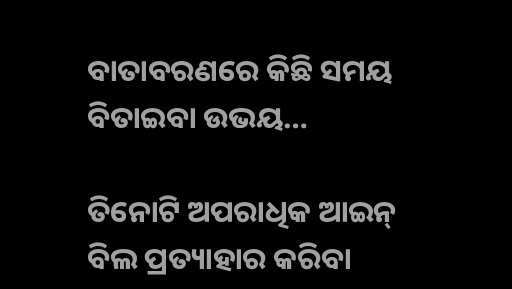ବାତାବରଣରେ କିଛି ସମୟ ବିତାଇବା ଉଭୟ…

ତିନୋଟି ଅପରାଧିକ ଆଇନ୍ ବିଲ ପ୍ରତ୍ୟାହାର କରିବା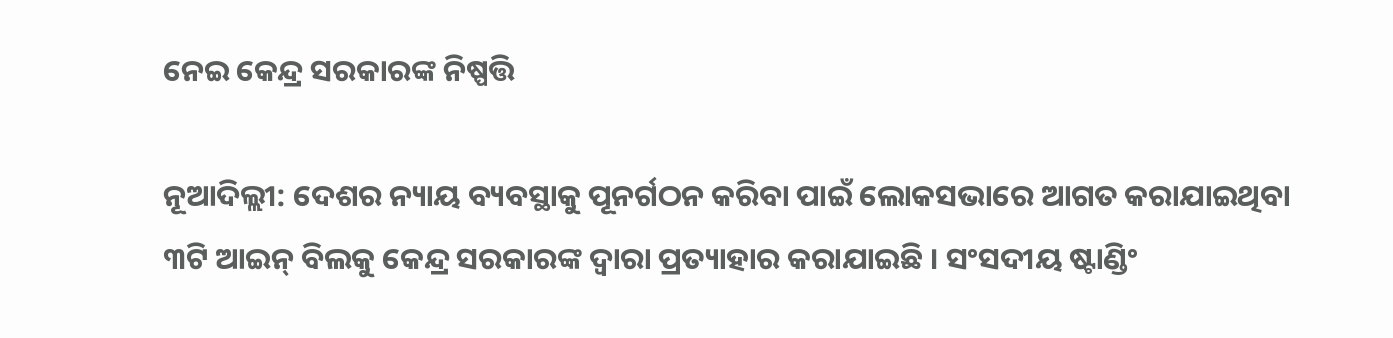ନେଇ କେନ୍ଦ୍ର ସରକାରଙ୍କ ନିଷ୍ପତ୍ତି

ନୂଆଦିଲ୍ଲୀ: ଦେଶର ନ୍ୟାୟ ବ୍ୟବସ୍ଥାକୁ ପୂନର୍ଗଠନ କରିବା ପାଇଁ ଲୋକସଭାରେ ଆଗତ କରାଯାଇଥିବା ୩ଟି ଆଇନ୍ ବିଲକୁ କେନ୍ଦ୍ର ସରକାରଙ୍କ ଦ୍ୱାରା ପ୍ରତ୍ୟାହାର କରାଯାଇଛି । ସଂସଦୀୟ ଷ୍ଟାଣ୍ଡିଂ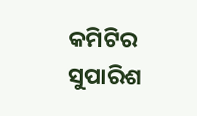କମିଟିର ସୁପାରିଶ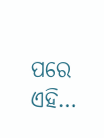ପରେ ଏହି…